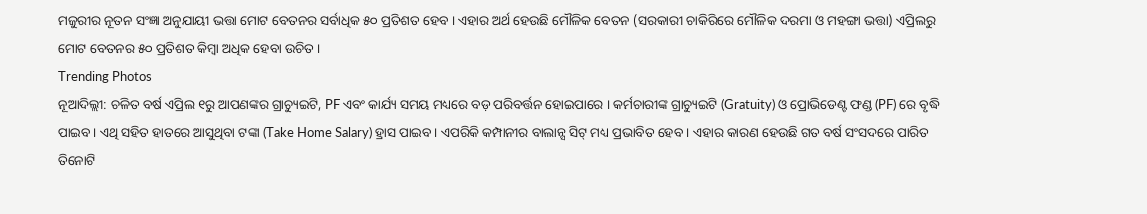ମଜୁରୀର ନୂତନ ସଂଜ୍ଞା ଅନୁଯାୟୀ ଭତ୍ତା ମୋଟ ବେତନର ସର୍ବାଧିକ ୫୦ ପ୍ରତିଶତ ହେବ । ଏହାର ଅର୍ଥ ହେଉଛି ମୌଳିକ ବେତନ (ସରକାରୀ ଚାକିରିରେ ମୌଳିକ ଦରମା ଓ ମହଙ୍ଗା ଭତ୍ତା) ଏପ୍ରିଲରୁ ମୋଟ ବେତନର ୫୦ ପ୍ରତିଶତ କିମ୍ବା ଅଧିକ ହେବା ଉଚିତ ।
Trending Photos
ନୂଆଦିଲ୍ଲୀ: ଚଳିତ ବର୍ଷ ଏପ୍ରିଲ ୧ରୁ ଆପଣଙ୍କର ଗ୍ରାଚ୍ୟୁଇଟି, PF ଏବଂ କାର୍ଯ୍ୟ ସମୟ ମଧ୍ୟରେ ବଡ଼ ପରିବର୍ତ୍ତନ ହୋଇପାରେ । କର୍ମଚାରୀଙ୍କ ଗ୍ରାଚ୍ୟୁଇଟି (Gratuity) ଓ ପ୍ରୋଭିଡେଣ୍ଟ ଫଣ୍ଡ (PF) ରେ ବୃଦ୍ଧି ପାଇବ । ଏଥି ସହିତ ହାତରେ ଆସୁଥିବା ଟଙ୍କା (Take Home Salary) ହ୍ରାସ ପାଇବ । ଏପରିକି କମ୍ପାନୀର ବାଲାନ୍ସ ସିଟ୍ ମଧ୍ୟ ପ୍ରଭାବିତ ହେବ । ଏହାର କାରଣ ହେଉଛି ଗତ ବର୍ଷ ସଂସଦରେ ପାରିତ ତିନୋଟି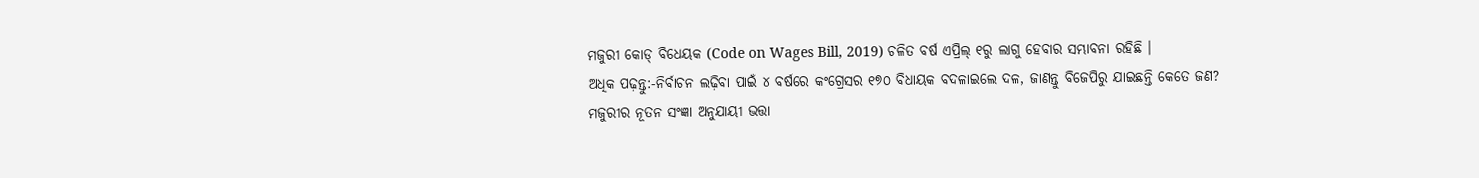ମଜୁରୀ କୋଡ୍ ବିଧେୟକ (Code on Wages Bill, 2019) ଚଳିତ ବର୍ଷ ଏପ୍ରିଲ୍ ୧ରୁ ଲାଗୁ ହେବାର ସମ୍ଭାବନା ରହିଛି ।
ଅଧିକ ପଢ଼ନ୍ତୁ:-ନିର୍ବାଚନ ଲଢ଼ିବା ପାଇଁ ୪ ବର୍ଷରେ କଂଗ୍ରେସର ୧୭୦ ବିଧାୟକ ବଦଳାଇଲେ ଦଳ, ଜାଣନ୍ତୁ ବିଜେପିରୁ ଯାଇଛନ୍ତି କେତେ ଜଣ?
ମଜୁରୀର ନୂତନ ସଂଜ୍ଞା ଅନୁଯାୟୀ ଭତ୍ତା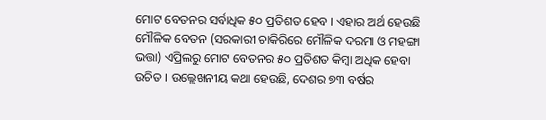ମୋଟ ବେତନର ସର୍ବାଧିକ ୫୦ ପ୍ରତିଶତ ହେବ । ଏହାର ଅର୍ଥ ହେଉଛି ମୌଳିକ ବେତନ (ସରକାରୀ ଚାକିରିରେ ମୌଳିକ ଦରମା ଓ ମହଙ୍ଗା ଭତ୍ତା) ଏପ୍ରିଲରୁ ମୋଟ ବେତନର ୫୦ ପ୍ରତିଶତ କିମ୍ବା ଅଧିକ ହେବା ଉଚିତ । ଉଲ୍ଲେଖନୀୟ କଥା ହେଉଛି, ଦେଶର ୭୩ ବର୍ଷର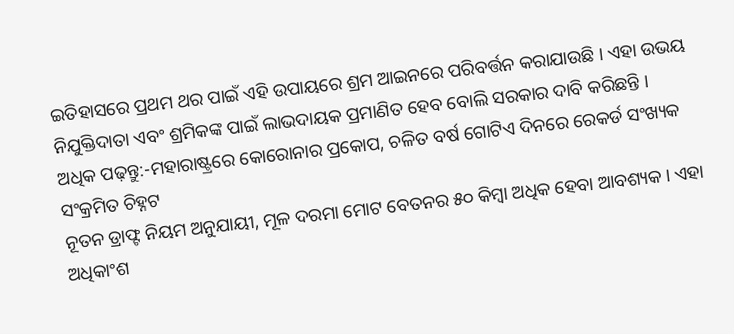ଇତିହାସରେ ପ୍ରଥମ ଥର ପାଇଁ ଏହି ଉପାୟରେ ଶ୍ରମ ଆଇନରେ ପରିବର୍ତ୍ତନ କରାଯାଉଛି । ଏହା ଉଭୟ ନିଯୁକ୍ତିଦାତା ଏବଂ ଶ୍ରମିକଙ୍କ ପାଇଁ ଲାଭଦାୟକ ପ୍ରମାଣିତ ହେବ ବୋଲି ସରକାର ଦାବି କରିଛନ୍ତି ।
ଅଧିକ ପଢ଼ନ୍ତୁ:-ମହାରାଷ୍ଟ୍ରରେ କୋରୋନାର ପ୍ରକୋପ, ଚଳିତ ବର୍ଷ ଗୋଟିଏ ଦିନରେ ରେକର୍ଡ ସଂଖ୍ୟକ ସଂକ୍ରମିତ ଚିହ୍ନଟ
ନୂତନ ଡ୍ରାଫ୍ଟ ନିୟମ ଅନୁଯାୟୀ, ମୂଳ ଦରମା ମୋଟ ବେତନର ୫୦ କିମ୍ବା ଅଧିକ ହେବା ଆବଶ୍ୟକ । ଏହା ଅଧିକାଂଶ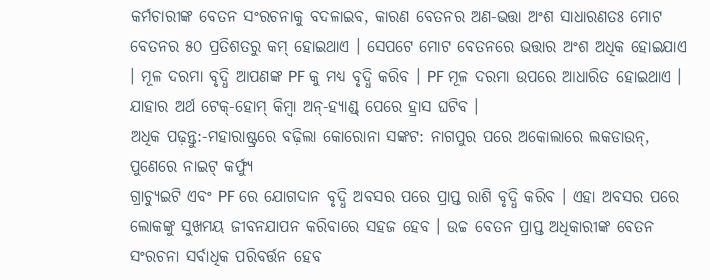କର୍ମଚାରୀଙ୍କ ବେତନ ସଂରଚନାକୁ ବଦଳାଇବ, କାରଣ ବେତନର ଅଣ-ଭତ୍ତା ଅଂଶ ସାଧାରଣତଃ ମୋଟ ବେତନର ୫୦ ପ୍ରତିଶତରୁ କମ୍ ହୋଇଥାଏ । ସେପଟେ ମୋଟ ବେତନରେ ଭତ୍ତାର ଅଂଶ ଅଧିକ ହୋଇଯାଏ । ମୂଳ ଦରମା ବୃଦ୍ଧି ଆପଣଙ୍କ PF କୁ ମଧ୍ୟ ବୃଦ୍ଧି କରିବ । PF ମୂଳ ଦରମା ଉପରେ ଆଧାରିତ ହୋଇଥାଏ । ଯାହାର ଅର୍ଥ ଟେକ୍-ହୋମ୍ କିମ୍ବା ଅନ୍-ହ୍ୟାଣ୍ଡ୍ ପେରେ ହ୍ରାସ ଘଟିବ ।
ଅଧିକ ପଢ଼ନ୍ତୁ:-ମହାରାଷ୍ଟ୍ରରେ ବଢ଼ିଲା କୋରୋନା ସଙ୍କଟ: ନାଗପୁର ପରେ ଅକୋଲାରେ ଲକଡାଉନ୍, ପୁଣେରେ ନାଇଟ୍ କର୍ଫ୍ୟୁ
ଗ୍ରାଚ୍ୟୁଇଟି ଏବଂ PF ରେ ଯୋଗଦାନ ବୃଦ୍ଧି ଅବସର ପରେ ପ୍ରାପ୍ତ ରାଶି ବୃଦ୍ଧି କରିବ । ଏହା ଅବସର ପରେ ଲୋକଙ୍କୁ ସୁଖମୟ ଜୀବନଯାପନ କରିବାରେ ସହଜ ହେବ । ଉଚ୍ଚ ବେତନ ପ୍ରାପ୍ତ ଅଧିକାରୀଙ୍କ ବେତନ ସଂରଚନା ସର୍ବାଧିକ ପରିବର୍ତ୍ତନ ହେବ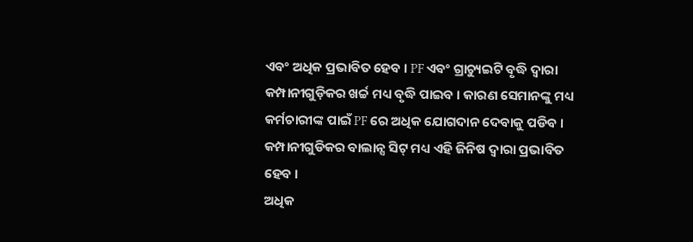ଏବଂ ଅଧିକ ପ୍ରଭାବିତ ହେବ । PF ଏବଂ ଗ୍ରାଚ୍ୟୁଇଟି ବୃଦ୍ଧି ଦ୍ୱାରା କମ୍ପାନୀଗୁଡ଼ିକର ଖର୍ଚ୍ଚ ମଧ୍ୟ ବୃଦ୍ଧି ପାଇବ । କାରଣ ସେମାନଙ୍କୁ ମଧ୍ୟ କର୍ମଚାରୀଙ୍କ ପାଇଁ PF ରେ ଅଧିକ ଯୋଗଦାନ ଦେବାକୁ ପଡିବ । କମ୍ପାନୀଗୁଡିକର ବାଲାନ୍ସ ସିଟ୍ ମଧ୍ୟ ଏହି ଜିନିଷ ଦ୍ୱାରା ପ୍ରଭାବିତ ହେବ ।
ଅଧିକ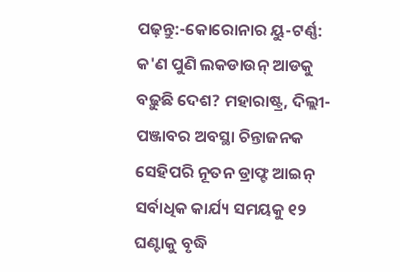ପଢ଼ନ୍ତୁ:-କୋରୋନାର ୟୁ-ଟର୍ଣ୍ଣ: କ'ଣ ପୁଣି ଲକଡାଉନ୍ ଆଡକୁ ବଢ଼ୁଛି ଦେଶ? ମହାରାଷ୍ଟ୍ର, ଦିଲ୍ଲୀ-ପଞ୍ଜାବର ଅବସ୍ଥା ଚିନ୍ତାଜନକ
ସେହିପରି ନୂତନ ଡ୍ରାଫ୍ଟ ଆଇନ୍ ସର୍ବାଧିକ କାର୍ଯ୍ୟ ସମୟକୁ ୧୨ ଘଣ୍ଟାକୁ ବୃଦ୍ଧି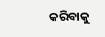କରିବାକୁ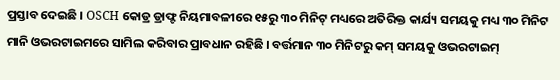ପ୍ରସ୍ତାବ ଦେଇଛି । OSCH କୋଡ୍ର ଡ୍ରାଫ୍ଟ ନିୟମାବଳୀରେ ୧୫ରୁ ୩୦ ମିନିଟ୍ ମଧ୍ୟରେ ଅତିରିକ୍ତ କାର୍ଯ୍ୟ ସମୟକୁ ମଧ୍ୟ ୩୦ ମିନିଟ ମାନି ଓଭରଟାଇମରେ ସାମିଲ କରିବାର ପ୍ରାବଧାନ ରହିଛି । ବର୍ତ୍ତମାନ ୩୦ ମିନିଟରୁ କମ୍ ସମୟକୁ ଓଭରଟାଇମ୍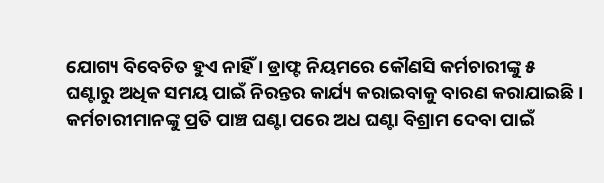ଯୋଗ୍ୟ ବିବେଚିତ ହୁଏ ନାହିଁ । ଡ୍ରାଫ୍ଟ ନିୟମରେ କୌଣସି କର୍ମଚାରୀଙ୍କୁ ୫ ଘଣ୍ଟାରୁ ଅଧିକ ସମୟ ପାଇଁ ନିରନ୍ତର କାର୍ଯ୍ୟ କରାଇବାକୁ ବାରଣ କରାଯାଇଛି । କର୍ମଚାରୀମାନଙ୍କୁ ପ୍ରତି ପାଞ୍ଚ ଘଣ୍ଟା ପରେ ଅଧ ଘଣ୍ଟା ବିଶ୍ରାମ ଦେବା ପାଇଁ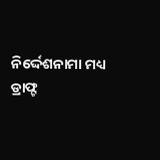ନିର୍ଦ୍ଦେଶନାମା ମଧ୍ୟ ଡ୍ରାଫ୍ଟ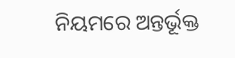ନିୟମରେ ଅନ୍ତର୍ଭୂକ୍ତ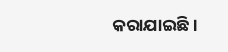କରାଯାଇଛି ।